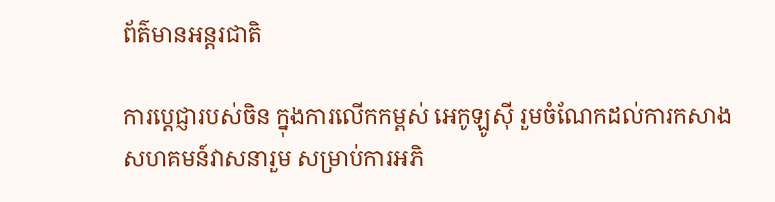ព័ត៌មានអន្តរជាតិ

ការប្តេជ្ញារបស់ចិន ក្នុងការលើកកម្ពស់ អេកូឡូស៊ី រួមចំណែកដល់ការកសាង សហគមន៍វាសនារួម សម្រាប់ការអភិ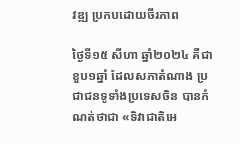វឌ្ឍ ប្រកបដោយចីរភាព

ថ្ងៃទី១៥ សីហា ឆ្នាំ២០២៤ គឺជាខួប១ឆ្នាំ ដែលសភាតំណាង ប្រជាជនទូទាំងប្រទេសចិន បានកំណត់ថាជា «ទិវាជាតិអេ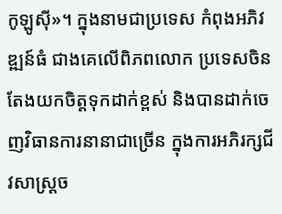កូឡូស៊ី»។ ក្នុងនាមជាប្រទេស កំពុងអភិវឌ្ឍន៍ធំ ជាងគេលើពិភពលោក ប្រទេសចិនតែងយកចិត្តទុកដាក់ខ្ពស់ និងបានដាក់ចេញវិធានការនានាជាច្រើន ក្នុងការអភិរក្សជីវសាស្ត្រច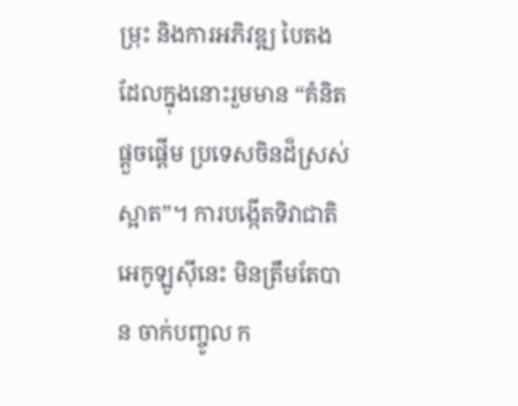ម្រុះ និងការអភិវឌ្ឍ បៃតង ដែលក្នុងនោះរួមមាន “គំនិតផ្តួចផ្តើម ប្រទេសចិនដ៏ស្រស់ស្អាត”។ ការបង្កើតទិវាជាតិអេកូឡូស៊ីនេះ មិនត្រឹមតែបាន ចាក់បញ្ចូល ក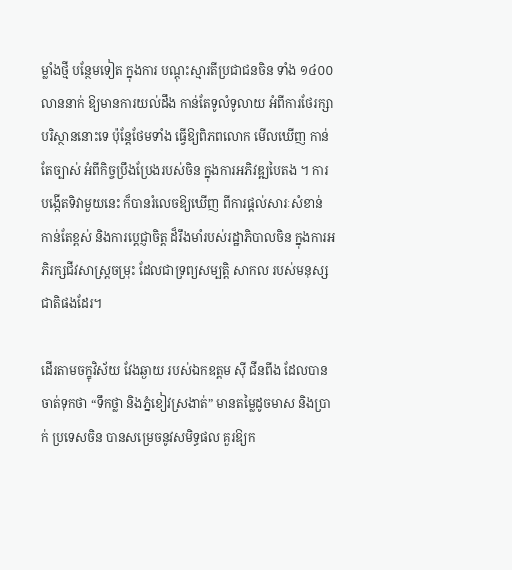ម្លាំងថ្មី បន្ថែមទៀត ក្នុងការ បណ្តុះស្មារតីប្រជាជនចិន ទាំង ១៤០០ លាននាក់ ឱ្យមានការយល់ដឹង កាន់តែទូលំទូលាយ អំពីការថែរក្សាបរិស្ថាននោះទេ ប៉ុន្តែថែមទាំង ធ្វើឱ្យពិភពលោក មើលឃើញ កាន់តែច្បាស់ អំពីកិច្ចប្រឹងប្រែងរបស់ចិន ក្នុងការអភិវឌ្ឍបៃតង ។ ការបង្កើតទិវាមួយនេះ ក៏បានរំលេចឱ្យឃើញ ពីការផ្តល់សារៈសំខាន់ កាន់តែខ្ពស់ និងការប្តេជ្ញាចិត្ត ដ៏រឹងមាំរបស់រដ្ឋាភិបាលចិន ក្នុងការអភិរក្សជីវសាស្ត្រចម្រុះ ដែលជាទ្រព្យសម្បត្តិ សាកល របស់មនុស្សជាតិផងដែរ។

ដើរតាមចក្ខុវិស័យ វែងឆ្ងាយ របស់ឯកឧត្តម ស៊ី ជីនពីង ដែលបានចាត់ទុកថា “ទឹកថ្លា និងភ្នំខៀវស្រងាត់” មានតម្លៃដូចមាស និងប្រាក់ ប្រទេសចិន បានសម្រេចនូវសមិទ្ធផល គួរឱ្យក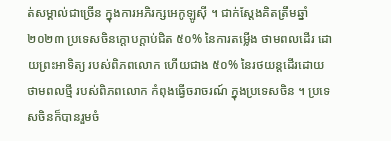ត់សម្គាល់ជាច្រើន ក្នុងការអភិរក្សអេកូឡូស៊ី ។ ជាក់ស្តែងគិតត្រឹមឆ្នាំ២០២៣ ប្រទេសចិនក្តោបក្តាប់ជិត ៥០% នៃការតម្លើង ថាមពលដើរ ដោយព្រះអាទិត្យ របស់ពិភពលោក ហើយជាង ៥០% នៃរថយន្តដើរដោយថាមពលថ្មី របស់ពិភពលោក កំពុងធ្វើចរាចរណ៍ ក្នុងប្រទេសចិន ។ ប្រទេសចិនក៏បានរួមចំ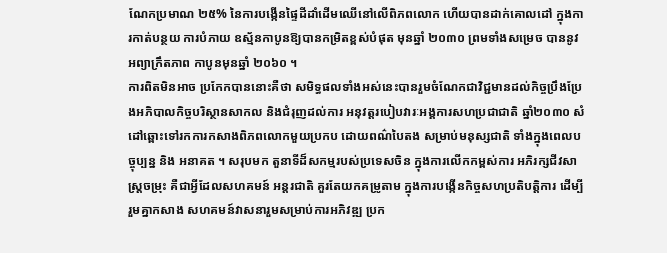ណែកប្រមាណ ២៥% នៃការបង្កើនផ្ទៃដីដាំដើមឈើនៅលើពិភពលោក ហើយបានដាក់គោលដៅ ក្នុងការកាត់បន្ថយ ការបំភាយ ឧស្ម័នកាបូនឱ្យបានកម្រិតខ្ពស់បំផុត មុនឆ្នាំ ២០៣០ ព្រមទាំងសម្រេច បាននូវអព្យាក្រឹតភាព កាបូនមុនឆ្នាំ ២០៦០ ។
ការពិតមិនអាច ប្រកែកបាននោះគឺថា សមិទ្ធផលទាំងអស់នេះបានរួមចំណែកជាវិជ្ជមានដល់កិច្ចប្រឹងប្រែងអភិបាលកិច្ចបរិស្ថានសាកល និងជំរុញដល់ការ អនុវត្តរបៀបវារៈអង្គការសហប្រជាជាតិ ឆ្នាំ២០៣០ សំដៅឆ្ពោះទៅរកការកសាងពិភពលោកមួយប្រកប ដោយពណ៌បៃតង សម្រាប់មនុស្សជាតិ ទាំងក្នុងពេលបច្ចុប្បន្ន និង អនាគត ។ សរុបមក តួនាទីដ៏សកម្មរបស់ប្រទេសចិន ក្នុងការលើកកម្ពស់ការ អភិរក្សជីវសាស្ត្រចម្រុះ គឺជាអ្វីដែលសហគមន៍ អន្តរជាតិ គួរតែយកគម្រូតាម ក្នុងការបង្កើនកិច្ចសហប្រតិបត្តិការ ដើម្បីរួមគ្នាកសាង សហគមន៍វាសនារួមសម្រាប់ការអភិវឌ្ឍ ប្រក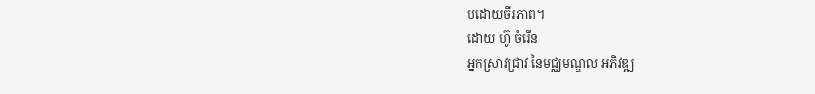បដោយចីរភាព។
ដោយ ហ៊ូ ចំរើន
អ្នកស្រាវជ្រាវ នៃមជ្ឈមណ្ឌល អភិវឌ្ឍ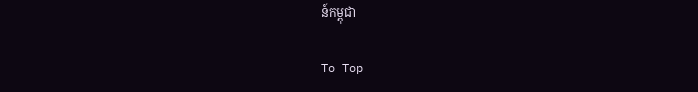ន៍កម្ពុជា

To Top